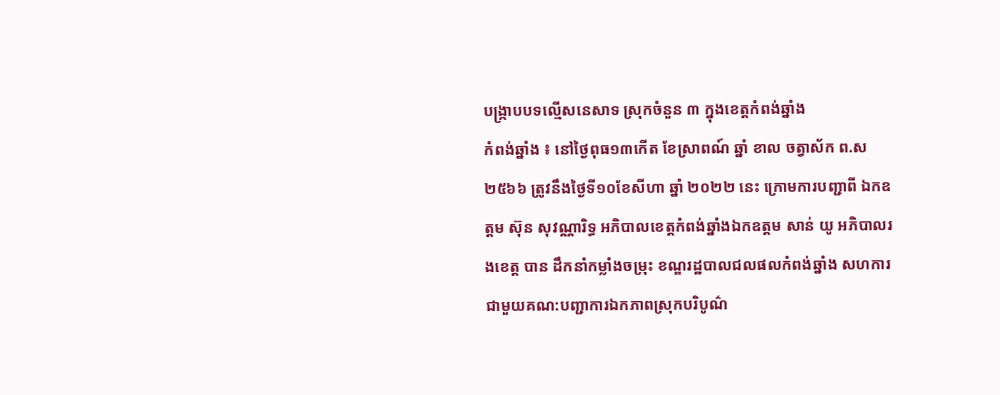បង្ក្រាបបទល្មើសនេសាទ ស្រុកចំនួន ៣ ក្នុងខេត្តកំពង់ឆ្នាំង
កំពង់ឆ្នាំង ៖ នៅថ្ងៃពុធ១៣កើត ខែស្រាពណ៍ ឆ្នាំ ខាល ចត្វាស័ក ព.ស ២៥៦៦ ត្រូវនឹងថ្ងៃទី១០ខែសីហា ឆ្នាំ ២០២២ នេះ ក្រោមការបញ្ជាពី ឯកឧត្តម ស៊ុន សុវណ្ណារិទ្ធ អភិបាលខេត្តកំពង់ឆ្នាំងឯកឧត្ដម សាន់ យូ អភិបាលរងខេត្ត បាន ដឹកនាំកម្លាំងចម្រុះ ខណ្ឌរដ្ឋបាលជលផលកំពង់ឆ្នាំង សហការជាមួយគណ:បញ្ជាការឯកភាពស្រុកបរិបូណ៌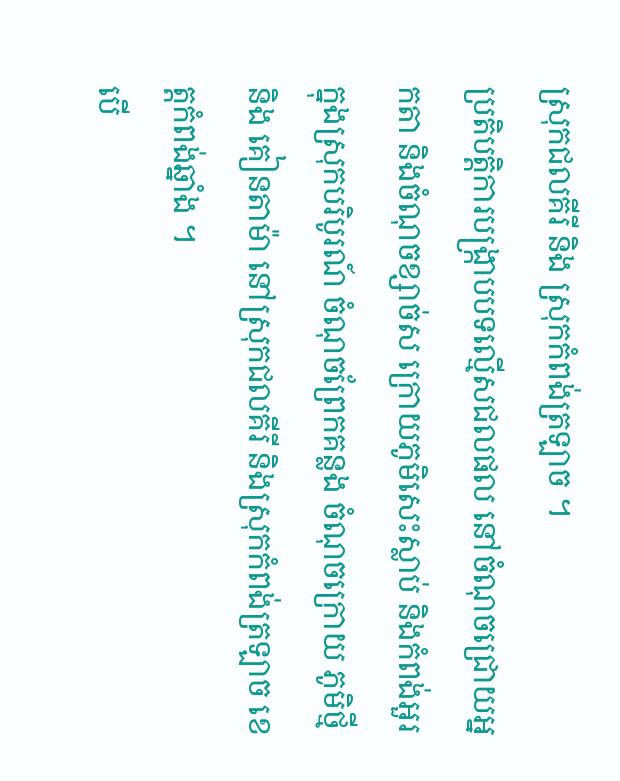ស្រុកជលគីរី និង ស្រុកកំពង់ត្រឡាច ។
ប្រតិបត្តិការបង្រ្កាបបទល្មើសជលផល នៅចំណុចជ្រោយអ្នកតា និងចំណុចខ្សាច់ស ក្រោយភូមិសេះស្លាប់ និងកំពង់អួរក្នុងស្រុកបរិបូរណ៍ ចំណុចព្រែកគន្លង ចំណុចក្រោយ ភូមិថ្មី និង គៀនតាម៉ា នៅស្រុកជលគីរី និងស្រុកកំពង់ត្រឡាច ខេត្តកំពង់ឆ្នាំង ។
បើ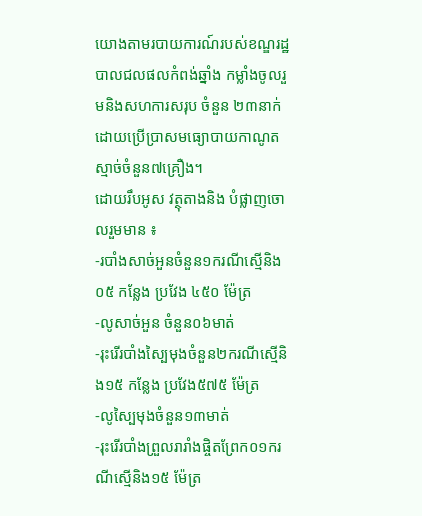យោងតាមរបាយការណ៍របស់ខណ្ឌរដ្ឋបាលជលផលកំពង់ឆ្នាំង កម្លាំងចូលរួមនិងសហការសរុប ចំនួន ២៣នាក់ ដោយប្រើប្រាសមធ្យោបាយកាណូតស្មាច់ចំនួន៧គ្រឿង។
ដោយរឹបអូស វត្ថុតាងនិង បំផ្លាញចោលរួមមាន ៖
-របាំងសាច់អួនចំនួន១ករណីស្មើនិង ០៥ កន្លែង ប្រវែង ៤៥០ ម៉ែត្រ
-លូសាច់អួន ចំនួន០៦មាត់
-រុះរើរបាំងស្បៃមុងចំនួន២ករណីស្មើនិង១៥ កន្លែង ប្រវែង៥៧៥ ម៉ែត្រ
-លូស្បៃមុងចំនួន១៣មាត់
-រុះរើរបាំងព្រួលរារាំងផ្ចិតព្រែក០១ករណីស្មើនិង១៥ ម៉ែត្រ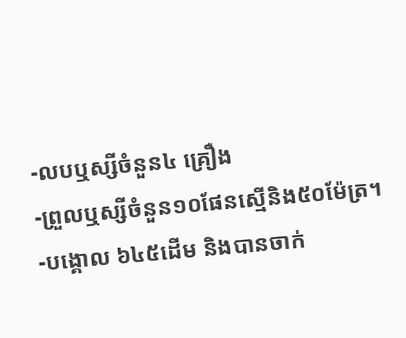-លបឬស្សីចំនួន៤ គ្រឿង
-ព្រួលឬស្សីចំនួន១០ផែនស្មើនិង៥០ម៉ែត្រ។
-បង្គោល ៦៤៥ដើម និងបានចាក់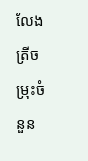លែងត្រីចម្រុះចំនួន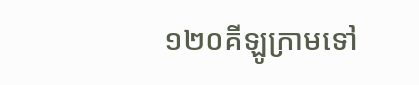១២០គីឡូក្រាមទៅ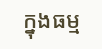ក្នុងធម្ម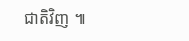ជាតិវិញ ៕